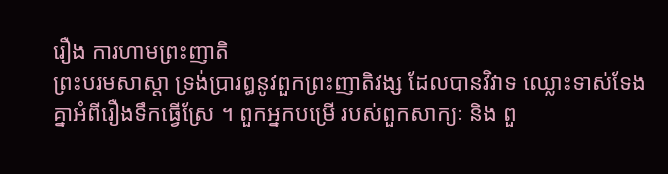រឿង ការហាមព្រះញាតិ
ព្រះបរមសាស្តា ទ្រង់ប្រារឰនូវពួកព្រះញាតិវង្ស ដែលបានវិវាទ ឈ្លោះទាស់ទែងគ្នាឣំពីរឿងទឹកធ្វើស្រែ ។ ពួកឣ្នកបម្រើ របស់ពួកសាក្យៈ និង ពួ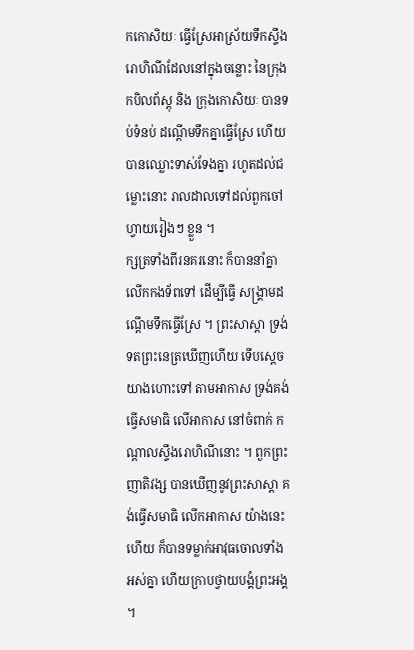កកោសិយៈ ធ្វើស្រែឣាស្រ័យទឹកស្ទឹងរោហិណីដែលនៅក្នុងចន្លោះ នៃក្រុងកបិលព័ស្តុ និង ក្រុងកោសិយៈ បានទប់ទំនប់ ដណ្តើមទឹកគ្នាធ្វើស្រែ ហើយបានឈ្លោះទាស់ទែងគ្នា រហូតដល់ជម្លោះនោះ រាលដាលទៅដល់ពួកចៅហ្វាយរៀងៗ ខ្លួន ។
ក្សត្រទាំងពីរនគរនោះ ក៏បាននាំគ្នា លើកកងទ័ពទៅ ដើម្បីធ្វើ សង្គ្រាមដណ្តើមទឹកធ្វើស្រែ ។ ព្រះសាស្តា ទ្រង់ទតព្រះនេត្រឃើញហើយ ទើបស្តេចយាងហោះទៅ តាមឣាកាស ទ្រង់គង់ធ្វើសមាធិ លើឣាកាស នៅចំពាក់ កណ្តាលស្ទឹងរោហិណីនោះ ។ ពួកព្រះញាតិវង្ស បានឃើញនូវព្រះសាស្តា គង់ធ្វើសមាធិ លើកឣាកាស យ៉ាងនេះហើយ ក៏បានទម្លាក់ឣាវុធចោលទាំងឣស់គ្នា ហើយក្រាបថ្វាយបង្គំព្រះឣង្គ ។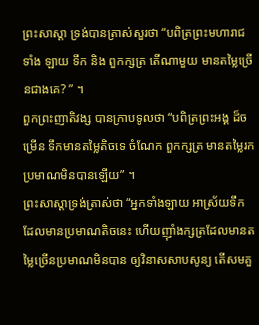ព្រះសាស្តា ទ្រង់បានត្រាស់សួរថា “បពិត្រព្រះមហារាជទាំង ឡាយ ទឹក និង ពួកក្សត្រ តើណាមួយ មានតម្លៃច្រើនជាងគេ? ” ។
ពួកព្រះញាតិវង្ស បានក្រាបទូលថា “បពិត្រព្រះឣង្គ ដ៏ចម្រើន ទឹកមានតម្លៃតិចទេ ចំណែក ពួកក្សត្រ មានតម្លៃរកប្រមាណមិនបានឡើយ” ។
ព្រះសាស្តាទ្រង់ត្រាស់ថា “ឣ្នកទាំងឡាយ ឣាស្រ័យទឹកដែលមានប្រមាណតិចនេះ ហើយញ៉ាំងក្សត្រដែលមានតម្លៃច្រើនប្រមាណមិនបាន ឲ្យវិនាសសាបសូន្យ តើសមគួ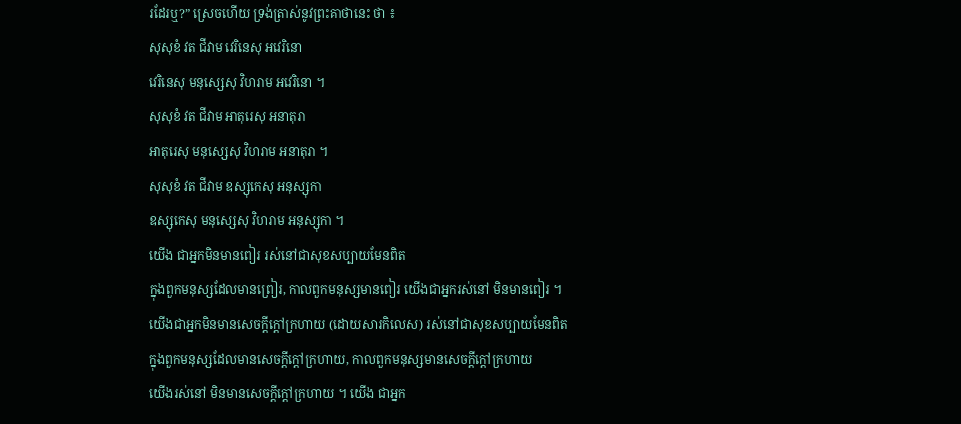រដែរឬ?” ស្រេចហើយ ទ្រង់ត្រាស់នូវព្រះគាថានេះ ថា ៖
សុសុខំ វត ជីវាម វេរិនេសុ ឣវេរិនោ
វេរិនេសុ មនុស្សេសុ វិហរាម ឣវេរិនោ ។
សុសុខំ វត ជីវាម ឣាតុរេសុ ឣនាតុរា
ឣាតុរេសុ មនុស្សេសុ វិហរាម ឣនាតុរា ។
សុសុខំ វត ជីវាម ឧស្សុកេសុ ឣនុស្សុកា
ឧស្សុកេសុ មនុស្សេសុ វិហរាម ឣនុស្សុកា ។
យើង ជាឣ្នកមិនមានពៀរ រស់នៅជាសុខសប្បាយមែនពិត
ក្នុងពួកមនុស្សដែលមានព្រៀរ, កាលពួកមនុស្សមានពៀរ យើងជាឣ្នករស់នៅ មិនមានពៀរ ។
យើងជាឣ្នកមិនមានសេចក្តីក្តៅក្រហាយ (ដោយសារកិលេស) រស់នៅជាសុខសប្បាយមែនពិត
ក្នុងពួកមនុស្សដែលមានសេចក្តីក្តៅក្រហាយ, កាលពួកមនុស្សមានសេចក្តីក្តៅក្រហាយ
យើងរស់នៅ មិនមានសេចក្តីក្តៅក្រហាយ ។ យើង ជាឣ្នក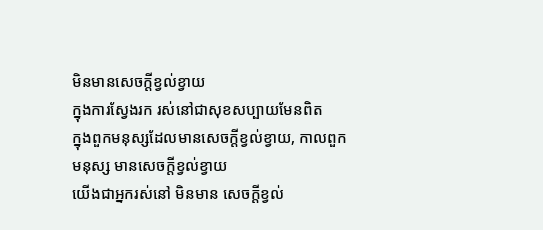មិនមានសេចក្តីខ្វល់ខ្វាយ
ក្នុងការស្វែងរក រស់នៅជាសុខសប្បាយមែនពិត
ក្នុងពួកមនុស្សដែលមានសេចក្តីខ្វល់ខ្វាយ, កាលពួកមនុស្ស មានសេចក្តីខ្វល់ខ្វាយ
យើងជាឣ្នករស់នៅ មិនមាន សេចក្តីខ្វល់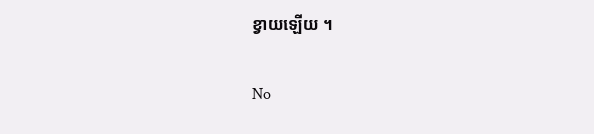ខ្វាយឡើយ ។

No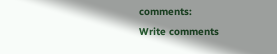comments:
Write comments